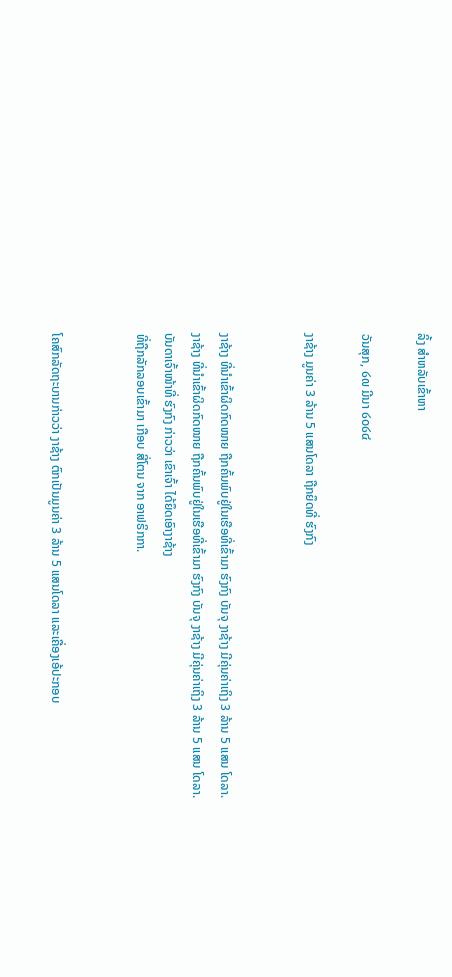ລິ້ງ ສຳຫລັບເຂົ້າຫາ

ວັນສຸກ, ໒໙ ມີນາ ໒໐໒໔

ງາຊ້າງ ມູນຄ່າ 3 ລ້ານ 5 ແສນໂດລາ ຖືກຍຶດທີ່ ຮົງກົງ


ງາຊ້າງ ທີ່ນໍາເຂົ້າຜິດກົດໜາຍ ຖືກຄົ້ນພົບຢູ່ໃນເຮືອທີ່ເຂົ້າມາ ຮົງກົງ ບັນຈຸ ງາຊ້າງ ມີຄຸ່ນຄ່າເຖິງ 3 ລ້ານ 5 ແສນ ໂດລາ.
ງາຊ້າງ ທີ່ນໍາເຂົ້າຜິດກົດໜາຍ ຖືກຄົ້ນພົບຢູ່ໃນເຮືອທີ່ເຂົ້າມາ ຮົງກົງ ບັນຈຸ ງາຊ້າງ ມີຄຸ່ນຄ່າເຖິງ 3 ລ້ານ 5 ແສນ ໂດລາ.
ບັນດາເຈົ້າໜ້າທີ່ ຮົງກົງ ກ່າວວ່າ ເຂົາເຈົ້າ ໄດ້ຍຶດເອົາງາຊ້າງ
ທີ່ຖືກລັກລອບເຂົ້າມາ ເກືອບ ສີ່ໂຕນ ຈາກ ອາຟຣິກກາ.


ໂຄສົກລັດຖະບານກ່າວວ່າ ງາຊ້າງ ຕົກເປັນມູນຄ່າ 3 ລ້ານ 5 ແສນໂດລາ ແລະເຄື່ອງເອ້ປະກອບ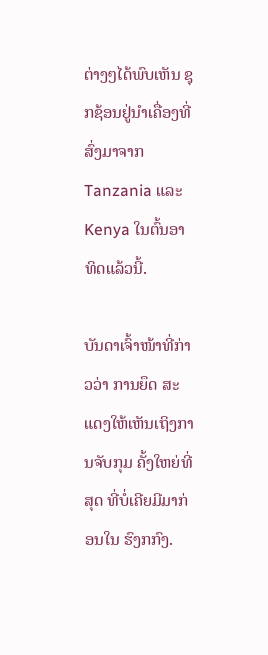ຕ່າງໆໄດ້ພົບເຫັນ ຊຸກຊ້ອນຢູ່ນໍາເຄື່ອງທີ່ສົ່ງມາຈາກ Tanzania ແລະ Kenya ໃນຕົ້ນອາທິດແລ້ວນີ້.

ບັນດາເຈົ້າໜ້າທີ່ກ່າວວ່າ ການຍຶດ ສະແດງໃຫ້ເຫັນເຖິງການຈັບກຸມ ຄັ້ງໃຫຍ່ທີ່ສຸດ ທີ່ບໍ່ເຄີຍມີມາກ່ອນໃນ ຮົງກກົງ.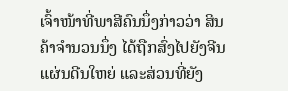ເຈົ້າໜ້າທີ່ພາສີຄົນນຶ່ງກ່າວວ່າ ສິນຄ້າຈໍານວນນຶ່ງ ໄດ້ຖືກສົ່ງໄປຍັງຈີນແຜ່ນດີນໃຫຍ່ ແລະສ່ວນທີ່ຍັງ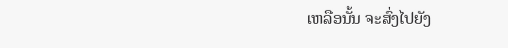ເຫລືອນັ້ນ ຈະສົ່ງໄປຍັງ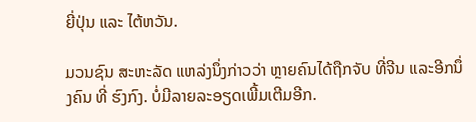ຍີ່ປຸ່ນ ແລະ ໄຕ້ຫວັນ.

ມວນຊົນ ສະຫະລັດ ແຫລ່ງນຶ່ງກ່າວວ່າ ຫຼາຍຄົນໄດ້ຖືກຈັບ ທີ່ຈີນ ແລະອີກນຶ່ງຄົນ ທີ່ ຮົງກົງ. ບໍ່ມີລາຍລະອຽດເພີ້ມເຕີມອີກ.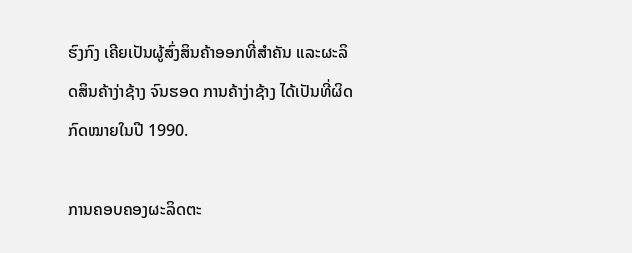ຮົງກົງ ເຄີຍເປັນຜູ້ສົ່ງສິນຄ້າອອກທີ່ສໍາຄັນ ແລະຜະລິດສິນຄ້າງ່າຊ້າງ ຈົນຮອດ ການຄ້າງ່າຊ້າງ ໄດ້ເປັນທີ່ຜິດກົດໝາຍໃນປີ 1990.

ການຄອບຄອງຜະລິດຕະ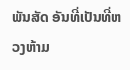ພັນສັດ ອັນທີ່ເປັນທີ່ຫວງຫ້າມ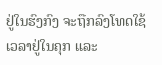ຢູ່ໃນຮົງກົງ ຈະຖືກລົງໂທດໃຊ້ເວລາຢູ່ໃນຄຸກ ແລະ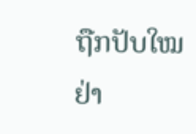ຖືກປັບໃໝຢ່າ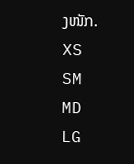ງໜັກ.
XS
SM
MD
LG